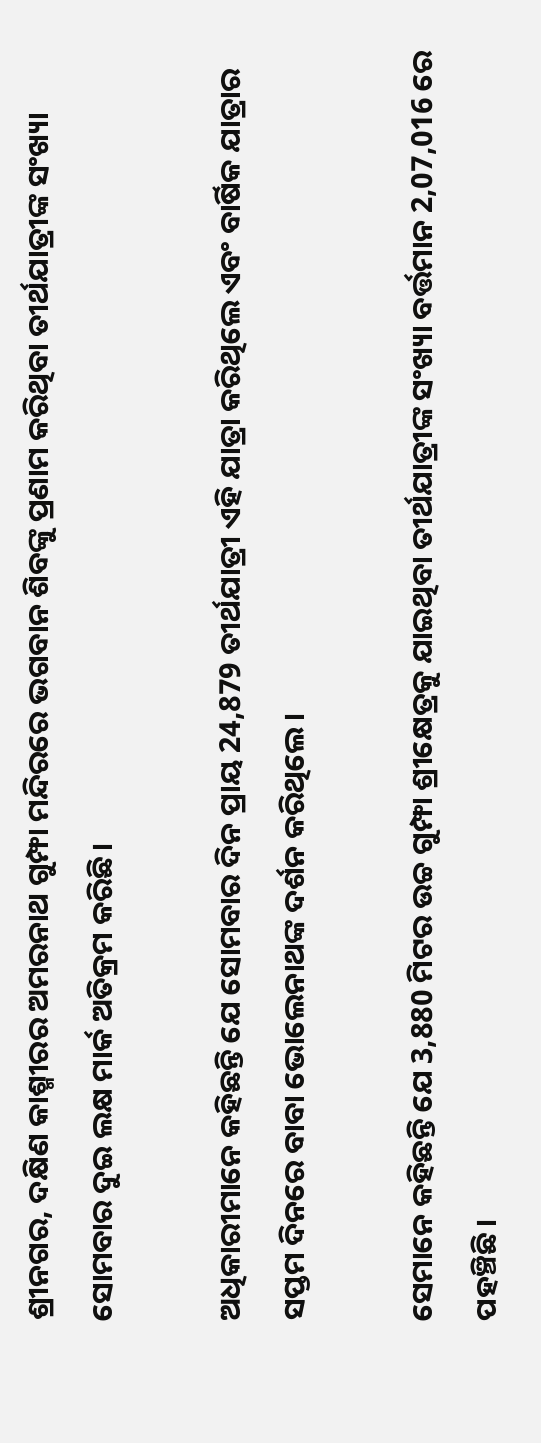ଶ୍ରୀନଗର, ଦକ୍ଷିଣ କାଶ୍ମୀରର ଅମରନାଥ ଗୁମ୍ଫା ମନ୍ଦିରରେ ଭଗବାନ ଶିବଙ୍କୁ ପ୍ରଣାମ କରିଥିବା ତୀର୍ଥଯାତ୍ରୀଙ୍କ ସଂଖ୍ୟା ସୋମବାର ଦୁଇ ଲକ୍ଷ ମାର୍କ ଅତିକ୍ରମ କରିଛି।

ଅଧିକାରୀମାନେ କହିଛନ୍ତି ଯେ ସୋମବାର ଦିନ ପ୍ରାୟ 24,879 ତୀର୍ଥଯାତ୍ରୀ ଏହି ଯାତ୍ରା କରିଥିଲେ ଏବଂ ବାର୍ଷିକ ଯାତ୍ରାର ସପ୍ତମ ଦିନରେ ବାବା ଭୋଲେନାଥଙ୍କ ଦର୍ଶନ କରିଥିଲେ।

ସେମାନେ କହିଛନ୍ତି ଯେ 3,880 ମିଟର ଉଚ୍ଚ ଗୁମ୍ଫା ଶ୍ରୀକ୍ଷେତ୍ରକୁ ଯାଇଥିବା ତୀର୍ଥଯାତ୍ରୀଙ୍କ ସଂଖ୍ୟା ବର୍ତ୍ତମାନ 2,07,016 ରେ ପହଞ୍ଚିଛି।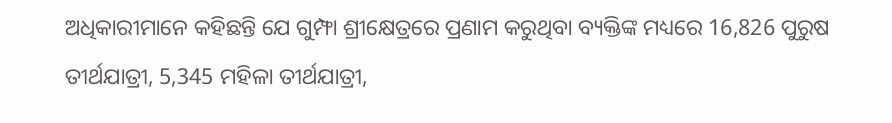ଅଧିକାରୀମାନେ କହିଛନ୍ତି ଯେ ଗୁମ୍ଫା ଶ୍ରୀକ୍ଷେତ୍ରରେ ପ୍ରଣାମ କରୁଥିବା ବ୍ୟକ୍ତିଙ୍କ ମଧ୍ୟରେ 16,826 ପୁରୁଷ ତୀର୍ଥଯାତ୍ରୀ, 5,345 ମହିଳା ତୀର୍ଥଯାତ୍ରୀ,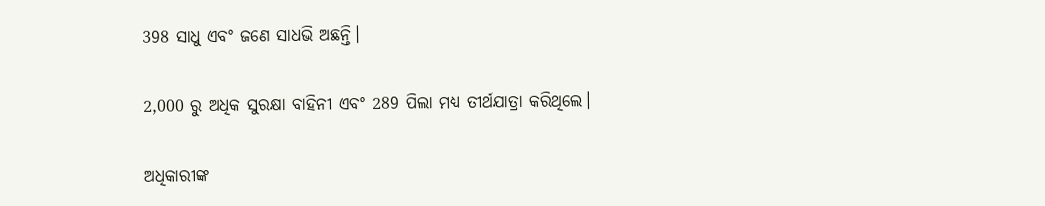398 ସାଧୁ ଏବଂ ଜଣେ ସାଧଭି ଅଛନ୍ତି।

2,000 ରୁ ଅଧିକ ସୁରକ୍ଷା ବାହିନୀ ଏବଂ 289 ପିଲା ମଧ୍ୟ ତୀର୍ଥଯାତ୍ରା କରିଥିଲେ।

ଅଧିକାରୀଙ୍କ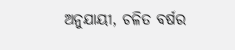ଅନୁଯାୟୀ, ଚଳିତ ବର୍ଷର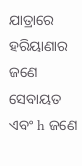ଯାତ୍ରାରେ ହରିୟାଣାର ଜଣେ ସେବାୟତ ଏବଂ h ଜଣେ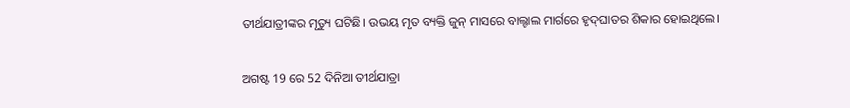ତୀର୍ଥଯାତ୍ରୀଙ୍କର ମୃତ୍ୟୁ ଘଟିଛି। ଉଭୟ ମୃତ ବ୍ୟକ୍ତି ଜୁନ୍ ମାସରେ ବାଲ୍ଟାଲ ମାର୍ଗରେ ହୃଦ୍‌ଘାତର ଶିକାର ହୋଇଥିଲେ।

ଅଗଷ୍ଟ 19 ରେ 52 ଦିନିଆ ତୀର୍ଥଯାତ୍ରା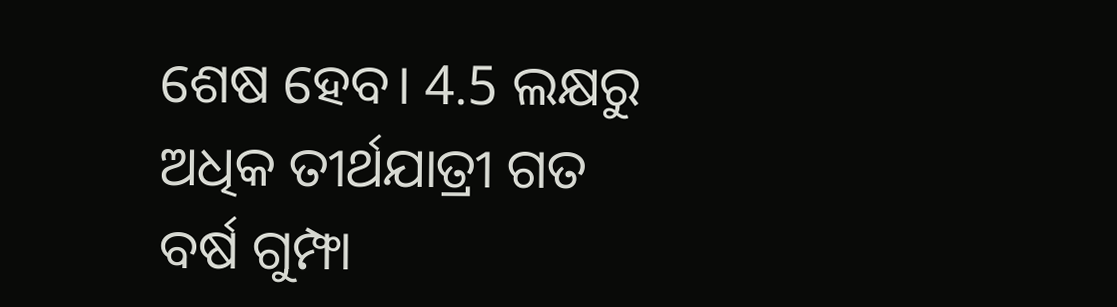ଶେଷ ହେବ। 4.5 ଲକ୍ଷରୁ ଅଧିକ ତୀର୍ଥଯାତ୍ରୀ ଗତ ବର୍ଷ ଗୁମ୍ଫା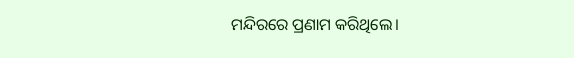ମନ୍ଦିରରେ ପ୍ରଣାମ କରିଥିଲେ।